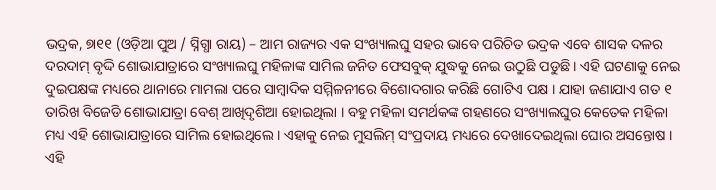ଭଦ୍ରକ, ୭ା୧୧ (ଓଡ଼ିଆ ପୁଅ / ସ୍ନିଗ୍ଧା ରାୟ) – ଆମ ରାଜ୍ୟର ଏକ ସଂଖ୍ୟାଲଘୁ ସହର ଭାବେ ପରିଚିତ ଭଦ୍ରକ ଏବେ ଶାସକ ଦଳର ଦରଦାମ୍ ବୃଦ୍ଦି ଶୋଭାଯାତ୍ରାରେ ସଂଖ୍ୟାଲଘୁ ମହିଳାଙ୍କ ସାମିଲ ଜନିତ ଫେସବୁକ୍ ଯୁଦ୍ଧକୁ ନେଇ ଉଠୁଛି ପଡୁଛି । ଏହି ଘଟଣାକୁ ନେଇ ଦୁଇପକ୍ଷଙ୍କ ମଧ୍ୟରେ ଥାନାରେ ମାମଲା ପରେ ସାମ୍ବାଦିକ ସମ୍ମିଳନୀରେ ବିଶୋଦଗାର କରିଛି ଗୋଟିଏ ପକ୍ଷ । ଯାହା ଜଣାଯାଏ ଗତ ୧ ତାରିଖ ବିଜେଡି ଶୋଭାଯାତ୍ରା ବେଶ୍ ଆଖିଦୃଶିଆ ହୋଇଥିଲା । ବହୁ ମହିଳା ସମର୍ଥକଙ୍କ ଗହଣରେ ସଂଖ୍ୟାଲଘୁର କେତେକ ମହିଳା ମଧ୍ୟ ଏହି ଶୋଭାଯାତ୍ରାରେ ସାମିଲ ହୋଇଥିଲେ । ଏହାକୁ ନେଇ ମୁସଲିମ୍ ସଂପ୍ରଦାୟ ମଧ୍ୟରେ ଦେଖାଦେଇଥିଲା ଘୋର ଅସନ୍ତୋଷ । ଏହି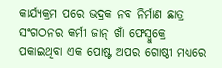କାର୍ଯ୍ୟକ୍ରମ ପରେ ଭଦ୍ରକ ନବ ନିର୍ମାଣ ଛାତ୍ର ସଂଗଠନର କର୍ମୀ ଜାନ୍ ଖାଁ ଫେସ୍ବୁକ୍ରେ ପକାଇଥିବା ଏକ ପୋଷ୍ଟ ଅପର ଗୋଷ୍ଠୀ ମଧ୍ୟରେ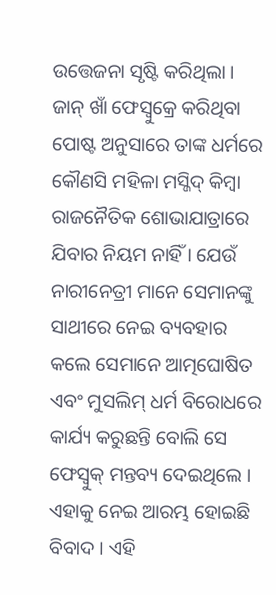ଉତ୍ତେଜନା ସୃଷ୍ଟି କରିଥିଲା । ଜାନ୍ ଖାଁ ଫେସ୍ବୁକ୍ରେ କରିଥିବା ପୋଷ୍ଟ ଅନୁସାରେ ତାଙ୍କ ଧର୍ମରେ କୌଣସି ମହିଳା ମସ୍ଜିଦ୍ କିମ୍ବା ରାଜନୈତିକ ଶୋଭାଯାତ୍ରାରେ ଯିବାର ନିୟମ ନାହିଁ । ଯେଉଁ ନାରୀନେତ୍ରୀ ମାନେ ସେମାନଙ୍କୁ ସାଥୀରେ ନେଇ ବ୍ୟବହାର କଲେ ସେମାନେ ଆତ୍ମଘୋଷିତ ଏବଂ ମୁସଲିମ୍ ଧର୍ମ ବିରୋଧରେ କାର୍ଯ୍ୟ କରୁଛନ୍ତି ବୋଲି ସେ ଫେସ୍ବୁକ୍ ମନ୍ତବ୍ୟ ଦେଇଥିଲେ । ଏହାକୁ ନେଇ ଆରମ୍ଭ ହୋଇଛି ବିବାଦ । ଏହି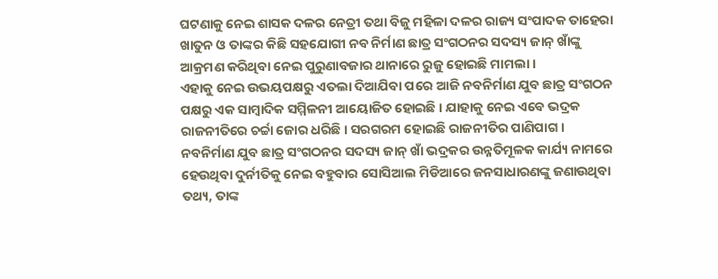ଘଟଣାକୁ ନେଇ ଶାସକ ଦଳର ନେତ୍ରୀ ତଥା ବିଜୁ ମହିଳା ଦଳର ରାଜ୍ୟ ସଂପାଦକ ତାହେରା ଖାତୁନ ଓ ତାଙ୍କର କିଛି ସହଯୋଗୀ ନବ ନିର୍ମାଣ ଛାତ୍ର ସଂଗଠନର ସଦସ୍ୟ ଜାନ୍ ଖାଁଙ୍କୁ ଆକ୍ରମଣ କରିଥିବା ନେଇ ପୁରୁଣାବଜାର ଥାନାରେ ରୁଜୁ ହୋଇଛି ମାମଲା ।
ଏହାକୁ ନେଇ ଉଭୟପକ୍ଷରୁ ଏତଲା ଦିଆଯିବା ପରେ ଆଜି ନବନିର୍ମାଣ ଯୁବ ଛାତ୍ର ସଂଗଠନ ପକ୍ଷରୁ ଏକ ସାମ୍ବାଦିକ ସମ୍ମିଳନୀ ଆୟୋଜିତ ହୋଇଛି । ଯାହାକୁ ନେଇ ଏବେ ଭଦ୍ରକ ରାଜନୀତିରେ ଚର୍ଚ୍ଚା ଜୋର ଧରିଛି । ସରଗରମ ହୋଇଛି ରାଜନୀତିର ପାଣିପାଗ । ନବନିର୍ମାଣ ଯୁବ ଛାତ୍ର ସଂଗଠନର ସଦସ୍ୟ ଜାନ୍ ଖାଁ ଭଦ୍ରକର ଉନ୍ନତିମୂଳକ କାର୍ଯ୍ୟ ନାମରେ ହେଉଥିବା ଦୁର୍ନୀତିକୁ ନେଇ ବହୁବାର ସୋସିଆଲ ମିଡିଆରେ ଜନସାଧାରଣଙ୍କୁ ଜଣାଉଥିବା ତଥ୍ୟ, ତାଙ୍କ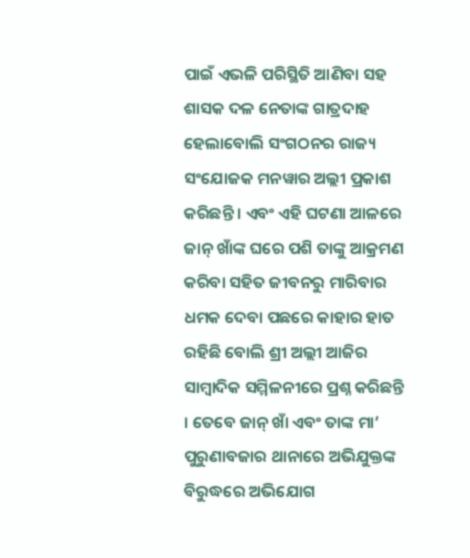ପାଇଁ ଏଭଳି ପରିସ୍ଥିତି ଆଣିବା ସହ ଶାସକ ଦଳ ନେତାଙ୍କ ଗାତ୍ରଦାହ ହେଲାବୋଲି ସଂଗଠନର ରାଜ୍ୟ ସଂଯୋଜକ ମନୱାର ଅଲ୍ଲୀ ପ୍ରକାଶ କରିଛନ୍ତି । ଏବଂ ଏହି ଘଟଣା ଆଳରେ ଜାନ୍ ଖାଁଙ୍କ ଘରେ ପଶି ତାଙ୍କୁ ଆକ୍ରମଣ କରିବା ସହିତ ଜୀବନରୁ ମାରିବାର ଧମକ ଦେବା ପଛରେ କାହାର ହାତ ରହିଛି ବୋଲି ଶ୍ରୀ ଅଲ୍ଲୀ ଆଜିର ସାମ୍ବାଦିକ ସମ୍ମିଳନୀରେ ପ୍ରଶ୍ନ କରିଛନ୍ତି । ତେବେ ଜାନ୍ ଖାଁ ଏବଂ ତାଙ୍କ ମା’ ପୁରୁଣାବଜାର ଥାନାରେ ଅଭିଯୁକ୍ତଙ୍କ ବିରୁଦ୍ଧରେ ଅଭିଯୋଗ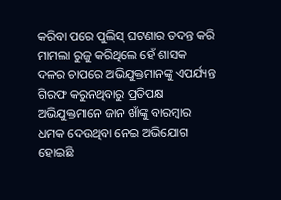କରିବା ପରେ ପୁଲିସ୍ ଘଟଣାର ତଦନ୍ତ କରି ମାମଲା ରୁଜୁ କରିଥିଲେ ହେଁ ଶାସକ ଦଳର ଚାପରେ ଅଭିଯୁକ୍ତମାନଙ୍କୁ ଏପର୍ଯ୍ୟନ୍ତ ଗିରଫ କରୁନଥିବାରୁ ପ୍ରତିପକ୍ଷ ଅଭିଯୁକ୍ତମାନେ ଜାନ ଖାଁଙ୍କୁ ବାରମ୍ବାର ଧମକ ଦେଉଥିବା ନେଇ ଅଭିଯୋଗ ହୋଇଛି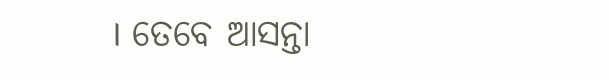। ତେବେ ଆସନ୍ତା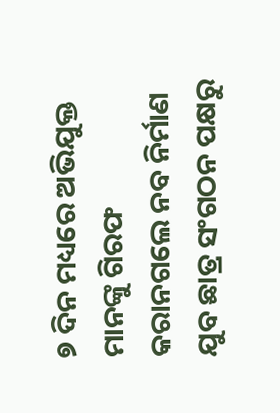୭ ଦିନ ମଧ୍ୟରେ ଅଭିଯୁକ୍ତ ମାନଙ୍କୁ ଗିରଫ କରାନଗଲେ ନବ ନିର୍ମାଣ ଯୁବ ଛାତ୍ର ସଂଗଠନ ପକ୍ଷରୁ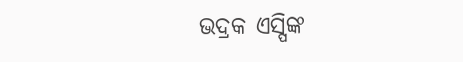ଭଦ୍ରକ ଏସ୍ପିଙ୍କ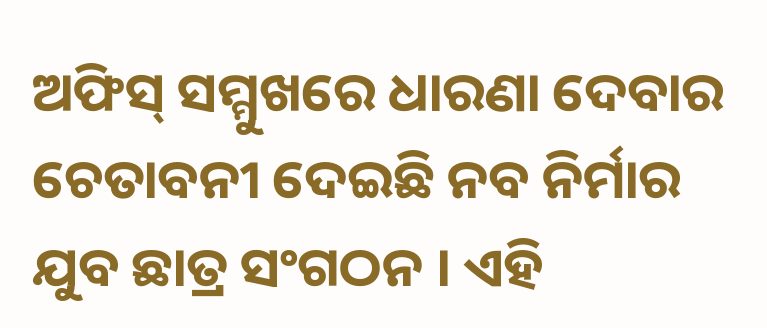ଅଫିସ୍ ସମ୍ମୁଖରେ ଧାରଣା ଦେବାର ଚେତାବନୀ ଦେଇଛି ନବ ନିର୍ମାର ଯୁବ ଛାତ୍ର ସଂଗଠନ । ଏହି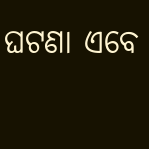ଘଟଣା ଏବେ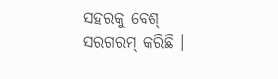ସହରକୁ ବେଶ୍ ସରଗରମ୍ କରିଛି ।